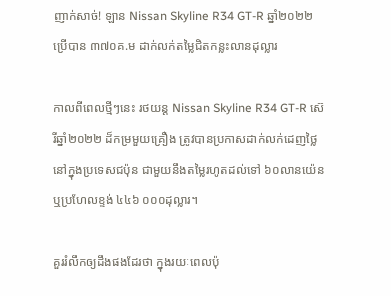ញាក់សាច់! ឡាន Nissan Skyline R34 GT-R ឆ្នាំ២០២២ ប្រើបាន ៣៧០គ.ម ដាក់លក់តម្លៃជិតកន្លះលានដុល្លារ

កាលពីពេលថ្មីៗនេះ រថយន្ត Nissan Skyline R34 GT-R ស៊េរីឆ្នាំ២០២២ ដ៏កម្រមួយគ្រឿង ត្រូវបានប្រកាសដាក់លក់ដេញថ្លៃ នៅក្នុងប្រទេសជប៉ុន ជាមួយនឹងតម្លៃរហូតដល់ទៅ ៦០លានយ៉េន ឬប្រហែលខ្ទង់ ៤៤៦ ០០០ដុល្លារ។

គួររំលឹកឲ្យដឹងផងដែរថា ក្នុងរយៈពេលប៉ុ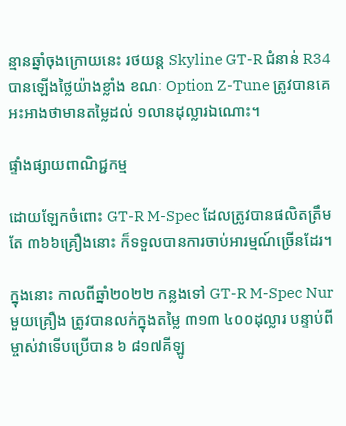ន្មានឆ្នាំចុងក្រោយនេះ រថយន្ត Skyline GT-R ជំនាន់ R34 បានឡើងថ្លៃយ៉ាងខ្លាំង ខណៈ Option Z-Tune ត្រូវបានគេអះអាងថាមានតម្លៃដល់ ១លានដុល្លារឯណោះ។

ផ្ទាំងផ្សាយពាណិជ្ជកម្ម

ដោយឡែកចំពោះ GT-R M-Spec ដែលត្រូវបានផលិតត្រឹមតែ ៣៦៦គ្រឿងនោះ ក៏ទទួលបានការចាប់អារម្មណ៍ច្រើនដែរ។

ក្នុងនោះ កាលពីឆ្នាំ២០២២ កន្លងទៅ GT-R M-Spec Nur មួយគ្រឿង ត្រូវបានលក់ក្នុងតម្លៃ ៣១៣ ៤០០ដុល្លារ បន្ទាប់ពីម្ចាស់វាទើបប្រើបាន ៦ ៨១៧គីឡូ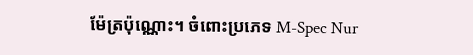ម៉ែត្រប៉ុណ្ណោះ។ ចំពោះប្រភេទ M-Spec Nur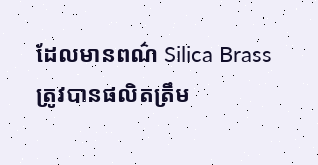ដែលមានពណ៌ Silica Brass ត្រូវបានផលិតត្រឹម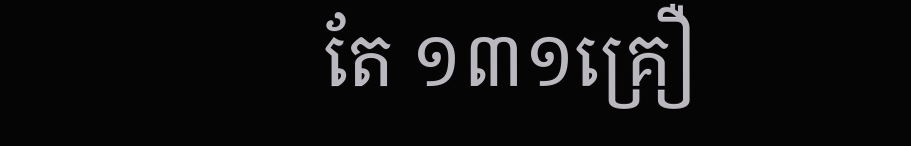តែ ១៣១គ្រឿ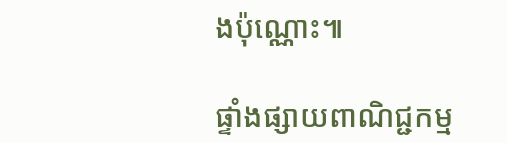ងប៉ុណ្ណោះ៕

ផ្ទាំងផ្សាយពាណិជ្ជកម្ម